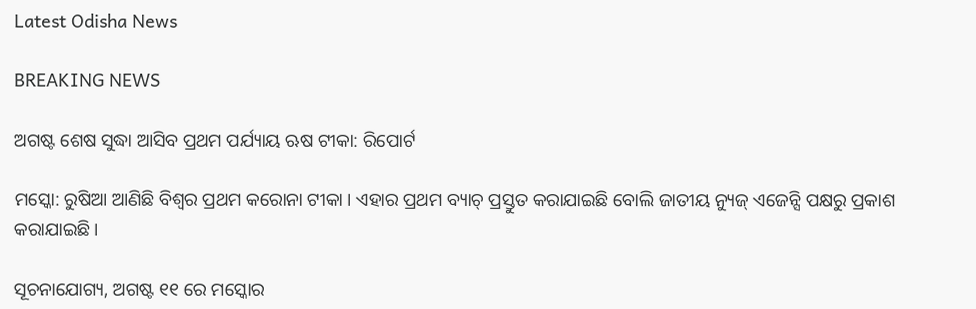Latest Odisha News

BREAKING NEWS

ଅଗଷ୍ଟ ଶେଷ ସୁଦ୍ଧା ଆସିବ ପ୍ରଥମ ପର୍ଯ୍ୟାୟ ଋଷ ଟୀକା: ରିପୋର୍ଟ

ମସ୍କୋ: ରୁଷିଆ ଆଣିଛି ବିଶ୍ୱର ପ୍ରଥମ କରୋନା ଟୀକା । ଏହାର ପ୍ରଥମ ବ୍ୟାଚ୍ ପ୍ରସ୍ତୁତ କରାଯାଇଛି ବୋଲି ଜାତୀୟ ନ୍ୟୁଜ୍ ଏଜେନ୍ସି ପକ୍ଷରୁ ପ୍ରକାଶ କରାଯାଇଛି।

ସୂଚନାଯୋଗ୍ୟ, ଅଗଷ୍ଟ ୧୧ ରେ ମସ୍କୋର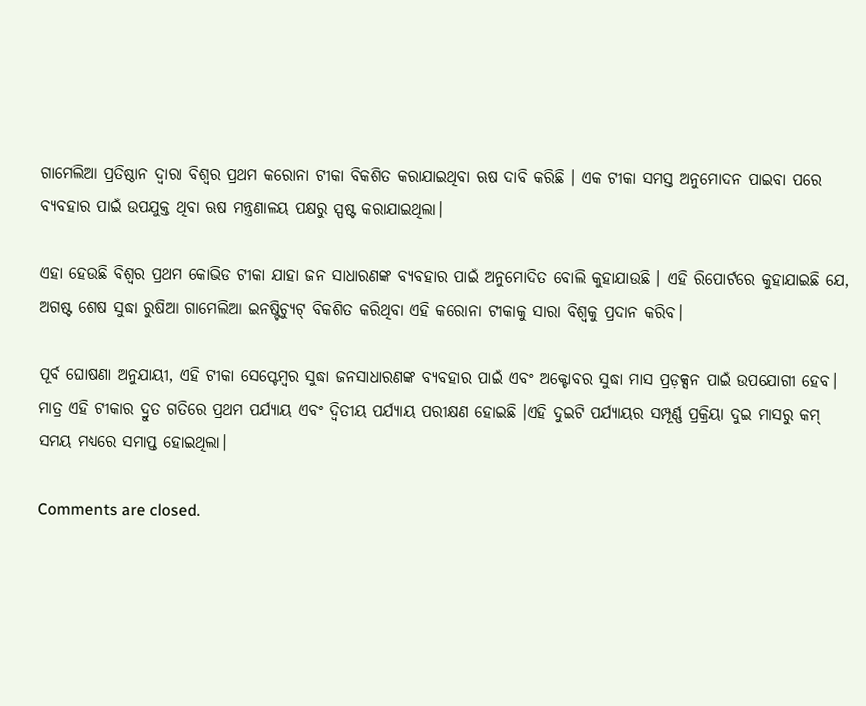ଗାମେଲିଆ ପ୍ରତିଷ୍ଠାନ ଦ୍ୱାରା ବିଶ୍ୱର ପ୍ରଥମ କରୋନା ଟୀକା ବିକଶିତ କରାଯାଇଥିବା ଋଷ ଦାବି କରିଛି । ଏକ ଟୀକା ସମସ୍ତ ଅନୁମୋଦନ ପାଇବା ପରେ ବ୍ୟବହାର ପାଇଁ ଉପଯୁକ୍ତ ଥିବା ଋଷ ମନ୍ତ୍ରଣାଳୟ ପକ୍ଷରୁ ସ୍ପଷ୍ଟ କରାଯାଇଥିଲା।

ଏହା ହେଉଛି ବିଶ୍ୱର ପ୍ରଥମ କୋଭିଡ ଟୀକା ଯାହା ଜନ ସାଧାରଣଙ୍କ ବ୍ୟବହାର ପାଇଁ ଅନୁମୋଦିତ ବୋଲି କୁହାଯାଉଛି । ଏହି ରିପୋର୍ଟରେ କୁହାଯାଇଛି ଯେ, ଅଗଷ୍ଟ ଶେଷ ସୁଦ୍ଧା ରୁଷିଆ ଗାମେଲିଆ ଇନଷ୍ଟିଚ୍ୟୁଟ୍ ବିକଶିତ କରିଥିବା ଏହି କରୋନା ଟୀକାକୁ ସାରା ବିଶ୍ୱକୁ ପ୍ରଦାନ କରିବ।

ପୂର୍ବ ଘୋଷଣା ଅନୁଯାୟୀ, ଏହି ଟୀକା ସେପ୍ଟେମ୍ବର ସୁଦ୍ଧା ଜନସାଧାରଣଙ୍କ ବ୍ୟବହାର ପାଇଁ ଏବଂ ଅକ୍ଟୋବର ସୁଦ୍ଧା ମାସ ପ୍ରଡ଼କ୍ସନ ପାଇଁ ଉପଯୋଗୀ ହେବ। ମାତ୍ର ଏହି ଟୀକାର ଦ୍ରୁତ ଗତିରେ ପ୍ରଥମ ପର୍ଯ୍ୟାୟ ଏବଂ ଦ୍ୱିତୀୟ ପର୍ଯ୍ୟାୟ ପରୀକ୍ଷଣ ହୋଇଛି ।ଏହି ଦୁଇଟି ପର୍ଯ୍ୟାୟର ସମ୍ପୂର୍ଣ୍ଣ ପ୍ରକ୍ରିୟା ଦୁଇ ମାସରୁ କମ୍ ସମୟ ମଧ୍ୟରେ ସମାପ୍ତ ହୋଇଥିଲା।

Comments are closed.